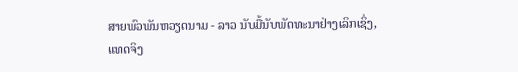ສາຍພົວພັນຫວຽດນາມ - ລາວ ນັບມື້ນັບພັດທະນາຢ່າງເລິກເຊິ່ງ, ແທດຈິງ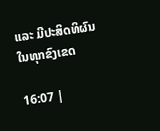ແລະ ມີປະສິດທິຜົນໃນທຸກຂົງເຂດ

16:07 |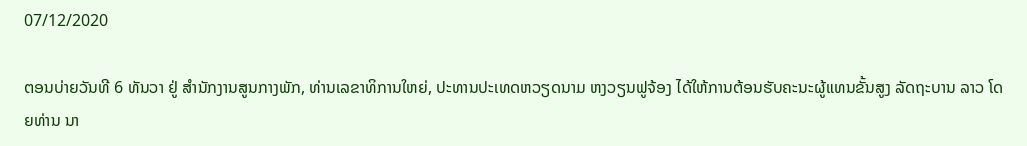07/12/2020

ຕອນບ່າຍວັນທີ 6 ທັນວາ ຢູ່ ສຳນັກງານສູນກາງພັກ, ທ່ານເລຂາທິການໃຫຍ່, ປະທານປະເທດຫວຽດນາມ ຫງວຽນຟູຈ້ອງ ໄດ້ໃຫ້ການຕ້ອນຮັບຄະນະຜູ້ແທນຂັ້ນສູງ ລັດຖະບານ ລາວ ໂດຍທ່ານ ນາ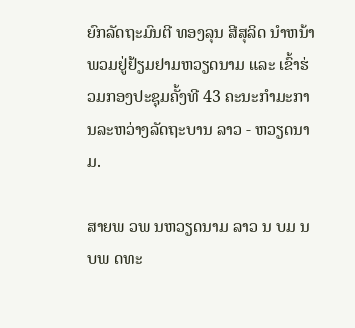ຍົກລັດຖະມົນຕີ ທອງລຸນ ສີສຸລິດ ນຳຫນ້າ ພວມຢູ່ຢ້ຽມຢາມຫວຽດນາມ ແລະ ເຂົ້າຮ່ວມກອງປະຊຸມຄັ້ງທີ 43 ຄະນະກຳມະການລະຫວ່າງລັດຖະບານ ລາວ - ຫວຽດນາມ.

ສາຍພ ວພ ນຫວຽດນາມ ລາວ ນ ບມ ນ ບພ ດທະ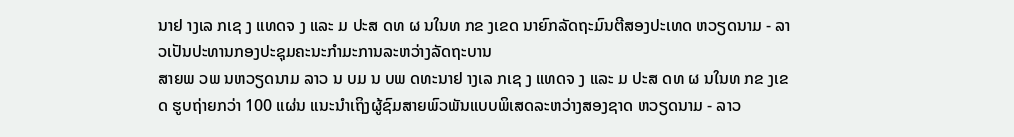ນາຢ າງເລ ກເຊ ງ ແທດຈ ງ ແລະ ມ ປະສ ດທ ຜ ນໃນທ ກຂ ງເຂດ ນາຍົກລັດຖະມົນຕີສອງປະເທດ ຫວຽດນາມ - ລາວເປັນປະທານກອງປະຊຸມຄະນະກຳມະການລະຫວ່າງລັດຖະບານ
ສາຍພ ວພ ນຫວຽດນາມ ລາວ ນ ບມ ນ ບພ ດທະນາຢ າງເລ ກເຊ ງ ແທດຈ ງ ແລະ ມ ປະສ ດທ ຜ ນໃນທ ກຂ ງເຂດ ຮູບຖ່າຍກວ່າ 100 ແຜ່ນ ແນະນຳເຖິງຜູ້ຊົມສາຍພົວພັນແບບພິເສດລະຫວ່າງສອງຊາດ ຫວຽດນາມ - ລາວ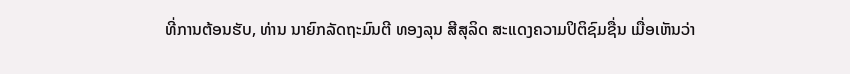ທີ່ການຕ້ອນຮັບ, ທ່ານ ນາຍົກລັດຖະມົນຕີ ທອງລຸນ ສີສຸລິດ ສະແດງຄວາມປິຕິຊົມຊື່ນ ເມື່ອເຫັນວ່າ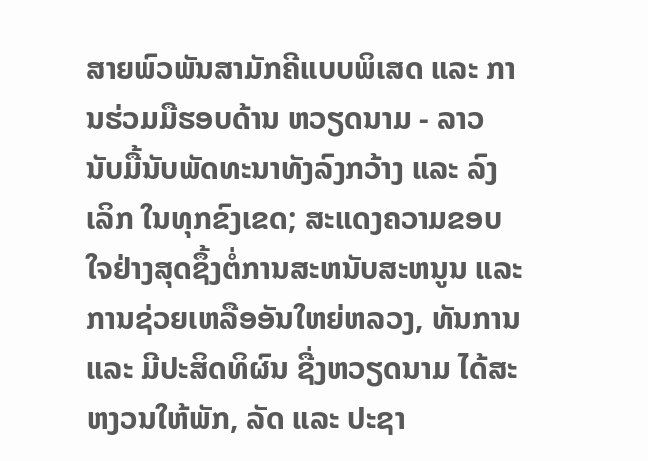ສາຍພົວພັນສາມັກຄີແບບພິເສດ ແລະ ການຮ່ວມມືຮອບດ້ານ ຫວຽດນາມ - ລາວ ນັບມື້ນັບພັດທະນາທັງລົງກວ້າງ ແລະ ລົງເລິກ ໃນທຸກຂົງເຂດ; ສະແດງຄວາມຂອບໃຈຢ່າງສຸດຊຶ້ງຕໍ່ການສະຫນັບສະຫນູນ ແລະ ການຊ່ວຍເຫລືອອັນໃຫຍ່ຫລວງ, ທັນການ ແລະ ມີປະສິດທິຜົນ ຊື່ງຫວຽດນາມ ໄດ້ສະຫງວນໃຫ້ພັກ, ລັດ ແລະ ປະຊາ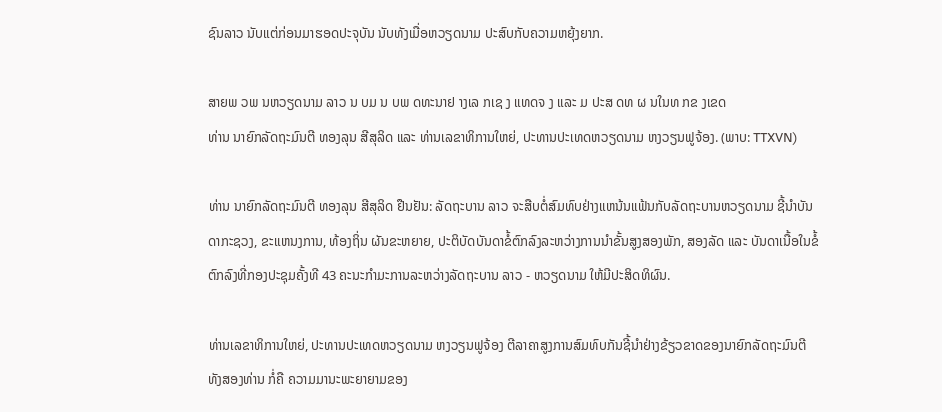ຊົນລາວ ນັບແຕ່ກ່ອນມາຮອດປະຈຸບັນ ນັບທັງເມື່ອຫວຽດນາມ ປະສົບກັບຄວາມຫຍຸ້ງຍາກ.

ສາຍພ ວພ ນຫວຽດນາມ ລາວ ນ ບມ ນ ບພ ດທະນາຢ າງເລ ກເຊ ງ ແທດຈ ງ ແລະ ມ ປະສ ດທ ຜ ນໃນທ ກຂ ງເຂດ
ທ່ານ ນາຍົກລັດຖະມົນຕີ ທອງລຸນ ສີສຸລິດ ແລະ ທ່ານເລຂາທິການໃຫຍ່, ປະທານປະເທດຫວຽດນາມ ຫງວຽນຟູຈ້ອງ. (ພາບ: TTXVN)

ທ່ານ ນາຍົກລັດຖະມົນຕີ ທອງລຸນ ສີສຸລິດ ຢືນຢັນ: ລັດຖະບານ ລາວ ຈະສືບຕໍ່ສົມທົບຢ່າງແຫນ້ນແຟ້ນກັບລັດຖະບານຫວຽດນາມ ຊີ້ນຳບັນດາກະຊວງ, ຂະແຫນງການ, ທ້ອງຖິ່ນ ຜັນຂະຫຍາຍ, ປະຕິບັດບັນດາຂໍ້ຕົກລົງລະຫວ່າງການນຳຂັ້ນສູງສອງພັກ, ສອງລັດ ແລະ ບັນດາເນື້ອໃນຂໍ້ຕົກລົງທີ່ກອງປະຊຸມຄັ້ງທີ 43 ຄະນະກຳມະການລະຫວ່າງລັດຖະບານ ລາວ - ຫວຽດນາມ ໃຫ້ມີປະສິດທິຜົນ.

ທ່ານເລຂາທິການໃຫຍ່, ປະທານປະເທດຫວຽດນາມ ຫງວຽນຟູຈ້ອງ ຕີລາຄາສູງການສົມທົບກັນຊີ້ນຳຢ່າງຂ້ຽວຂາດຂອງນາຍົກລັດຖະມົນຕີທັງສອງທ່ານ ກໍ່ຄື ຄວາມມານະພະຍາຍາມຂອງ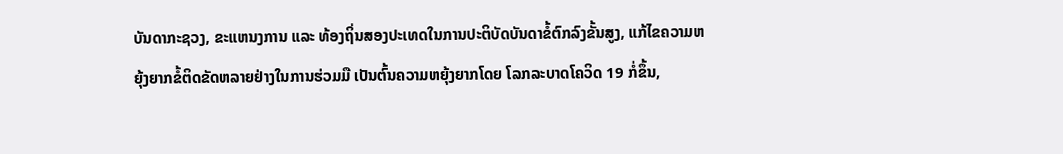ບັນດາກະຊວງ, ຂະແຫນງການ ແລະ ທ້ອງຖິ່ນສອງປະເທດໃນການປະຕິບັດບັນດາຂໍ້ຕົກລົງຂັ້ນສູງ, ແກ້ໄຂຄວາມຫຍຸ້ງຍາກຂໍ້ຕິດຂັດຫລາຍຢ່າງໃນການຮ່ວມມື ເປັນຕົ້ນຄວາມຫຍຸ້ງຍາກໂດຍ ໂລກລະບາດໂຄວິດ 19 ກໍ່ຂຶ້ນ,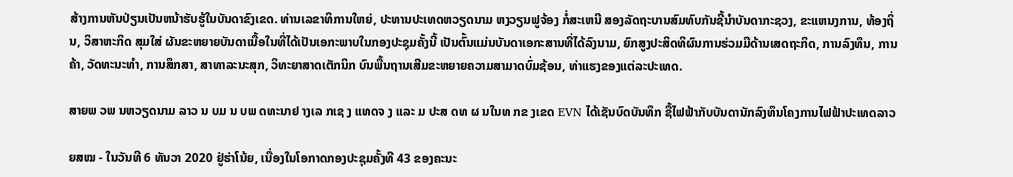ສ້າງການຫັນປ່ຽນເປັນຫນ້າຮັບຮູ້ໃນບັນດາຂົງເຂດ. ທ່ານເລຂາທິການໃຫຍ່, ປະທານປະເທດຫວຽດນາມ ຫງວຽນຟູຈ້ອງ ກໍ່ສະເຫນີ ສອງລັດຖະບານສົມທົບກັນຊີ້ນຳບັນດາກະຊວງ, ຂະແຫນງການ, ທ້ອງຖິ່ນ, ວິສາຫະກິດ ສຸມໃສ່ ຜັນຂະຫຍາຍບັນດາເນື້ອໃນທີ່ໄດ້ເປັນເອກະພາບໃນກອງປະຊຸມຄັ້ງນີ້ ເປັນຕົ້ນແມ່ນບັນດາເອກະສານທີ່ໄດ້ລົງນາມ, ຍົກສູງປະສິດທິຜົນການຮ່ວມມືດ້ານເສດຖະກິດ, ການລົງທຶນ, ການຄ້າ, ວັດທະນະທຳ, ການສຶກສາ, ສາທາລະນະສຸກ, ວິທະຍາສາດເຕັກນິກ ບົນພື້ນຖານເສີມຂະຫຍາຍຄວາມສາມາດບົ່ມຊ້ອນ, ທ່າແຮງຂອງແຕ່ລະປະເທດ.

ສາຍພ ວພ ນຫວຽດນາມ ລາວ ນ ບມ ນ ບພ ດທະນາຢ າງເລ ກເຊ ງ ແທດຈ ງ ແລະ ມ ປະສ ດທ ຜ ນໃນທ ກຂ ງເຂດ EVN ໄດ້ເຊັນບົດບັນທຶກ ຊື້ໄຟຟ້າກັບບັນດານັກລົງທຶນໂຄງການໄຟຟ້າປະເທດລາວ

ຍສໝ - ໃນວັນທີ 6 ທັນວາ 2020 ຢູ່ຮ່າໂນ້ຍ, ເນື່ອງໃນໂອກາດກອງປະຊຸມຄັ້ງທີ 43 ຂອງຄະນະ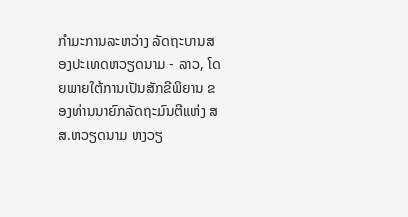ກຳມະການລະຫວ່າງ ລັດຖະບານສອງປະເທດຫວຽດນາມ - ລາວ, ໂດຍພາຍໃຕ້ການເປັນສັກຂີພິຍານ ຂອງທ່ານນາຍົກລັດຖະມົນຕີແຫ່ງ ສສ.ຫວຽດນາມ ຫງວຽ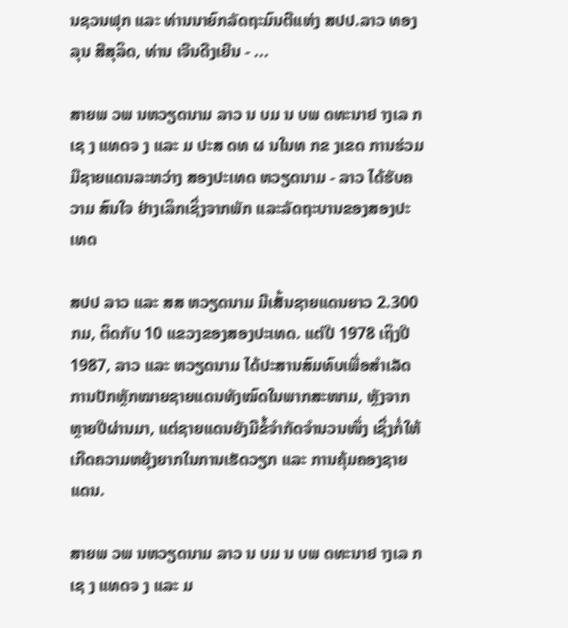ນຊວນຟຸກ ແລະ ທ່ານນາຍົກລັດຖະມົນຕີແຫ່ງ ສປປ.ລາວ ທອງລຸນ ສີສຸລິດ, ທ່ານ ເຈີນດີງເຍີນ - ...

ສາຍພ ວພ ນຫວຽດນາມ ລາວ ນ ບມ ນ ບພ ດທະນາຢ າງເລ ກເຊ ງ ແທດຈ ງ ແລະ ມ ປະສ ດທ ຜ ນໃນທ ກຂ ງເຂດ ການຮ່ວມມືຊາຍແດນລະຫວ່າງ ສອງປະເທດ ຫວຽດນາມ - ລາວ ໄດ້ຮັບຄວາມ ສົນໃຈ ຢ່າງເລິກເຊິ່ງຈາກພັກ ແລະລັດຖະບານຂອງສອງປະເທດ

ສປປ ລາວ ແລະ ສສ ຫວຽດນາມ ມີເສັ້ນຊາຍແດນຍາວ 2.300 ກມ, ຕິດກັບ 10 ແຂວງຂອງສອງປະເທດ. ແຕ່ປີ 1978 ເຖິງປີ 1987, ລາວ ແລະ ຫວຽດນາມ ໄດ້ປະສານສົມທົບເພື່ອສຳເລັດການປັກຫຼັກໝາຍຊາຍແດນທັງໝົດໃນພາກສະໜາມ, ຫຼັງຈາກຫຼາຍປີຜ່ານມາ, ແຕ່ຊາຍແດນຍັງມີຂໍ້ຈຳກັດຈຳນວນໜຶ່ງ ເຊິ່ງກໍ່ໃຫ້ເກີດຄວາມຫຍຸ້ງຍາກໃນການເຮັດວຽກ ແລະ ການຄຸ້ມຄອງຊາຍແດນ.

ສາຍພ ວພ ນຫວຽດນາມ ລາວ ນ ບມ ນ ບພ ດທະນາຢ າງເລ ກເຊ ງ ແທດຈ ງ ແລະ ມ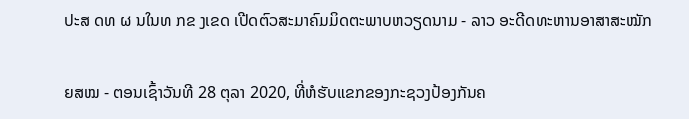ປະສ ດທ ຜ ນໃນທ ກຂ ງເຂດ ເປີດຕົວສະມາຄົມມິດຕະພາບຫວຽດນາມ - ລາວ ອະດີດທະຫານອາສາສະໝັກ

ຍສໝ - ຕອນເຊົ້າວັນທີ 28 ຕຸລາ 2020, ທີ່ຫໍຮັບແຂກຂອງກະຊວງປ້ອງກັນຄ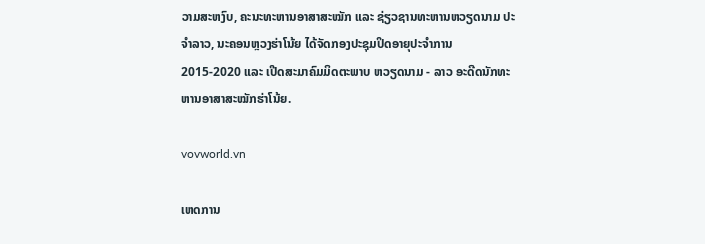ວາມສະຫງົບ, ຄະນະທະຫານອາສາສະໝັກ ແລະ ຊ່ຽວຊານທະຫານຫວຽດນາມ ປະຈຳລາວ, ນະຄອນຫຼວງຮ່າໂນ້ຍ ໄດ້ຈັດກອງປະຊຸມປິດອາຍຸປະຈຳການ 2015-2020 ແລະ ເປີດສະມາຄົມມິດຕະພາບ ຫວຽດນາມ - ລາວ ອະດີດນັກທະຫານອາສາສະໝັກຮ່າໂນ້ຍ.

vovworld.vn

ເຫດການ